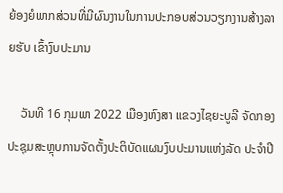ຍ້ອງຍໍພາກສ່ວນທີ່ມີຜົນງານໃນການປະກອບສ່ວນວຽກງານສ້າງລາຍຮັບ ເຂົ້າງົບປະມານ

    ວັນທີ 16 ກຸມພາ 2022 ເມືອງຫົງສາ ແຂວງໄຊຍະບູລີ ຈັດກອງປະຊຸມສະຫຼຸບການຈັດຕັ້ງປະຕິບັດແຜນງົບປະມານແຫ່ງລັດ ປະຈໍາປີ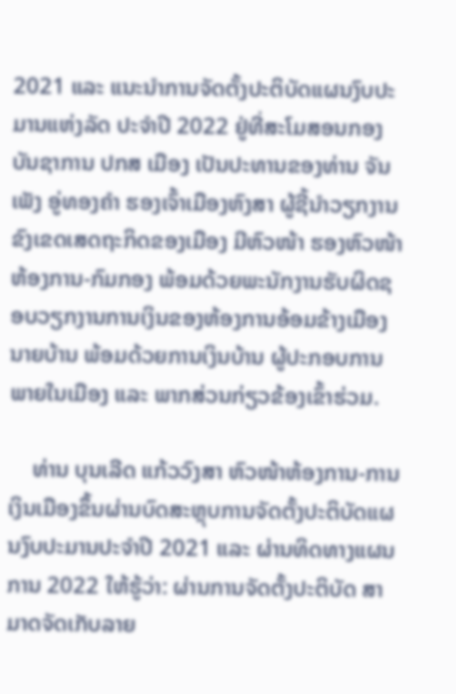2021 ແລະ ແນະນຳການຈັດຕັ້ງປະຕິບັດແຜນງົບປະມານແຫ່ງລັດ ປະຈໍາປີ 2022 ຢູ່ທີ່ສະໂມສອນກອງບັນຊາການ ປກສ ເມືອງ ເປັນປະທານຂອງທ່ານ ຈັນເພັງ ອູ່ທອງຄຳ ຮອງເຈົ້າເມືອງຫົງສາ ຜູ້ຊີ້ນຳວຽກງານຂົງເຂດເສດຖະກິດຂອງເມືອງ ມີຫົວໜ້າ ຮອງຫົວໜ້າຫ້ອງການ-ກົມກອງ ພ້ອມດ້ວຍພະນັກງານຮັບຜິດຊອບວຽກງານການເງິນຂອງຫ້ອງການອ້ອມຂ້າງເມືອງ ນາຍບ້ານ ພ້ອມດ້ວຍການເງິນບ້ານ ຜູ້ປະກອບການພາຍໃນເມືອງ ແລະ ພາກສ່ວນກ່ຽວຂ້ອງເຂົ້າຮ່ວມ.

    ທ່ານ ບຸນເລີດ ແກ້ວວົງສາ ຫົວໜ້າຫ້ອງການ-ການເງິນເມືອງຂຶ້ນຜ່ານບົດສະຫຼຸບການຈັດຕັ້ງປະຕິບັດແຜນງົບປະມານປະຈຳປີ 2021 ແລະ ຜ່ານທິດທາງແຜນການ 2022 ໃຫ້ຮູ້ວ່າ: ຜ່ານການຈັດຕັ້ງປະຕິບັດ ສາມາດຈັດເກັບລາຍ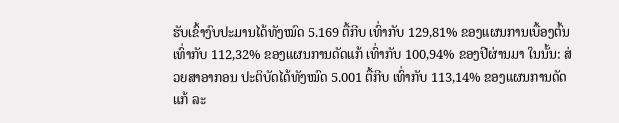ຮັບເຂົ້າງົບປະມານໄດ້ທັງໝົດ 5.169 ຕື້ກີບ ເທົ່າກັບ 129,81% ຂອງແຜນການເບື້ອງຕົ້ນ ເທົ່າກັບ 112,32% ຂອງແຜນການດັດແກ້ ເທົ່າກັບ 100,94% ຂອງປີຜ່ານມາ ໃນນັ້ນ: ສ່ວຍສາອາກອນ ປະຕິບັດໄດ້ທັງໝົດ 5.001 ຕື້ກີບ ເທົ່າກັບ 113,14% ຂອງແຜນການດັດແກ້ ລະ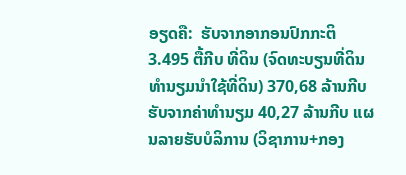ອຽດຄື:  ຮັບຈາກອາກອນປົກກະຕິ 3.495 ຕື້ກີບ ທີ່ດິນ (ຈົດທະບຽນທີ່ດິນ ທໍານຽມນໍາໃຊ້ທີ່ດິນ) 370,68 ລ້ານກີບ ຮັບຈາກຄ່າທໍານຽມ 40,27 ລ້ານກີບ ແຜນລາຍຮັບບໍລິການ (ວິຊາການ+ກອງ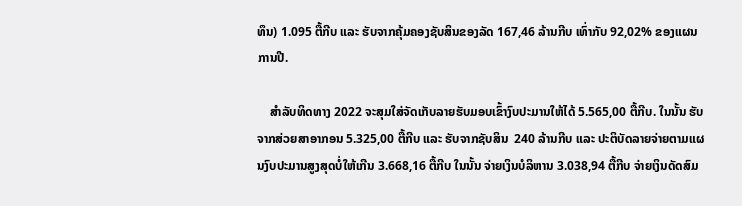ທຶນ) 1.095 ຕື້ກີບ ແລະ ຮັບຈາກຄຸ້ມຄອງຊັບສິນຂອງລັດ 167,46 ລ້ານກີບ ເທົ່າກັບ 92,02% ຂອງແຜນການປີ.

    ສຳລັບທິດທາງ 2022 ຈະສຸມໃສ່ຈັດເກັບລາຍຮັບມອບເຂົ້າງົບປະມານໃຫ້ໄດ້ 5.565,00 ຕື້ກີບ. ໃນນັ້ນ ຮັບຈາກສ່ວຍສາອາກອນ 5.325,00 ຕື້ກີບ ແລະ ຮັບຈາກຊັບສິນ  240 ລ້ານກີບ ແລະ ປະຕິບັດລາຍຈ່າຍຕາມແຜນງົບປະມານສູງສຸດບໍ່ໃຫ້ເກີນ 3.668,16 ຕື້ກີບ ໃນນັ້ນ ຈ່າຍເງິນບໍລິຫານ 3.038,94 ຕື້ກີບ ຈ່າຍເງິນດັດສົມ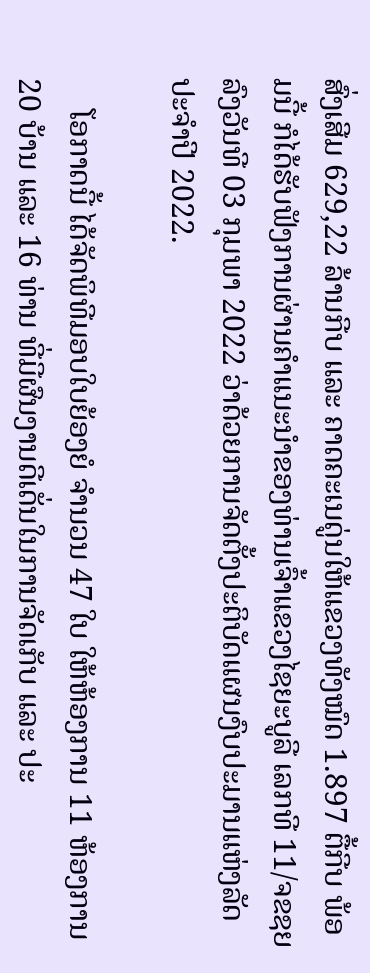ສົ່ງເສີມ 629,22 ລ້ານກີບ ແລະ ຄາດຄະເນດູ່ນໃຫ້ແຂວງທັງໝົດ 1.897 ຕື້ກີບ ພ້ອມນີ້ ກໍໄດ້ຮັບຟັງການຜ່ານຄຳແນະນຳຂອງທ່ານເຈົ້າແຂວງໄຊຍະບູລີ ເລກທີ 11/ຈຂຊຍ ລົງວັນທີ 03 ກຸມພາ 2022 ວ່າດ້ວຍການຈັດຕັ້ງປະຕິບັດແຜນງົບປະມານແຫ່ງລັດ ປະຈຳປີ 2022.

    ໂອກາດນີ້ ໄດ້ຈັດພິທີມອບໃບຍ້ອງຍໍ ຈຳນວນ 47 ໃບ ໃຫ້ຫ້ອງການ 11 ຫ້ອງການ 20 ບ້ານ ແລະ 16 ທ່ານ ທີ່ມີຜົນງານດີເດັ່ນໃນການຈັດເກັບ ແລະ ປະ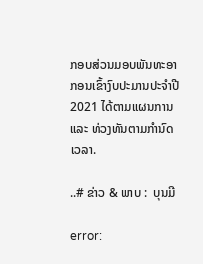ກອບສ່ວນມອບພັນທະອາກອນເຂົ້າງົບປະມານປະຈໍາປີ 2021 ໄດ້ຕາມແຜນການ ແລະ ທ່ວງທັນຕາມກຳນົດເວລາ.

..# ຂ່າວ & ພາບ :  ບຸນມີ

error: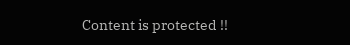Content is protected !!